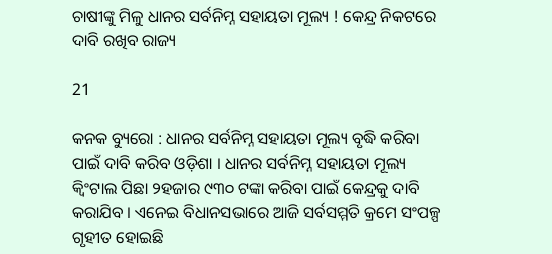ଚାଷୀଙ୍କୁ ମିଳୁ ଧାନର ସର୍ବନିମ୍ନ ସହାୟତା ମୂଲ୍ୟ ! କେନ୍ଦ୍ର ନିକଟରେ ଦାବି ରଖିବ ରାଜ୍ୟ

21

କନକ ବ୍ୟୁରୋ : ଧାନର ସର୍ବନିମ୍ନ ସହାୟତା ମୂଲ୍ୟ ବୃଦ୍ଧି କରିବା ପାଇଁ ଦାବି କରିବ ଓଡ଼ିଶା । ଧାନର ସର୍ବନିମ୍ନ ସହାୟତା ମୂଲ୍ୟ କ୍ୱିଂଟାଲ ପିଛା ୨ହଜାର ୯୩୦ ଟଙ୍କା କରିବା ପାଇଁ କେନ୍ଦ୍ରକୁ ଦାବି କରାଯିବ । ଏନେଇ ବିଧାନସଭାରେ ଆଜି ସର୍ବସମ୍ମତି କ୍ରମେ ସଂପଳ୍ପ ଗୃହୀତ ହୋଇଛି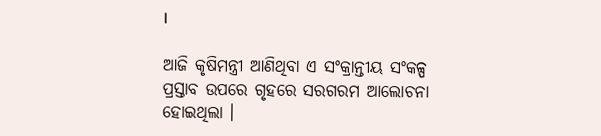।

ଆଜି କୃଷିମନ୍ତ୍ରୀ ଆଣିଥିବା ଏ ସଂକ୍ରାନ୍ତୀୟ ସଂକଳ୍ପ ପ୍ରସ୍ତାବ ଉପରେ ଗୃହରେ ସରଗରମ ଆଲୋଚନା ହୋଇଥିଲା ।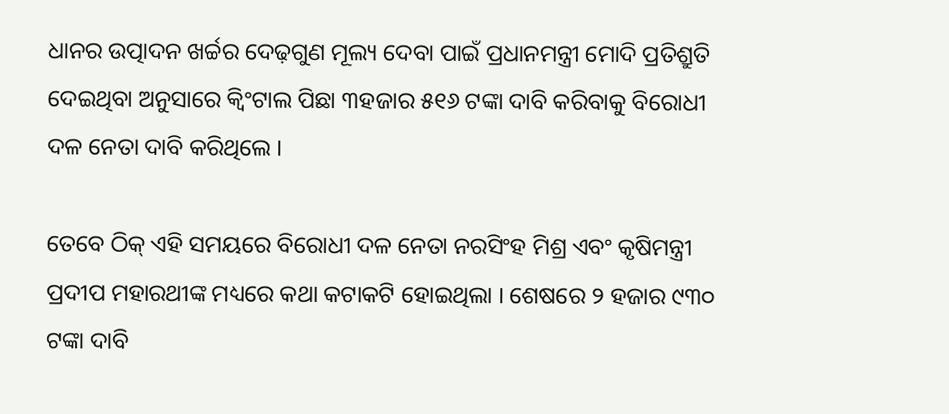ଧାନର ଉତ୍ପାଦନ ଖର୍ଚ୍ଚର ଦେଢ଼ଗୁଣ ମୂଲ୍ୟ ଦେବା ପାଇଁ ପ୍ରଧାନମନ୍ତ୍ରୀ ମୋଦି ପ୍ରତିଶ୍ରୁତି ଦେଇଥିବା ଅନୁସାରେ କ୍ୱିଂଟାଲ ପିଛା ୩ହଜାର ୫୧୬ ଟଙ୍କା ଦାବି କରିବାକୁ ବିରୋଧୀ ଦଳ ନେତା ଦାବି କରିଥିଲେ ।

ତେବେ ଠିକ୍ ଏହି ସମୟରେ ବିରୋଧୀ ଦଳ ନେତା ନରସିଂହ ମିଶ୍ର ଏବଂ କୃଷିମନ୍ତ୍ରୀ ପ୍ରଦୀପ ମହାରଥୀଙ୍କ ମଧ୍ୟରେ କଥା କଟାକଟି ହୋଇଥିଲା । ଶେଷରେ ୨ ହଜାର ୯୩୦ ଟଙ୍କା ଦାବି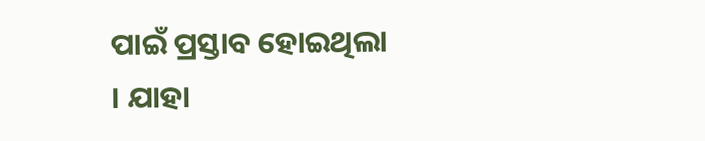ପାଇଁ ପ୍ରସ୍ତାବ ହୋଇଥିଲା । ଯାହା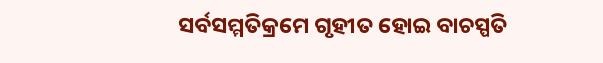ସର୍ବସମ୍ମତିକ୍ରମେ ଗୃହୀତ ହୋଇ ବାଚସ୍ପତି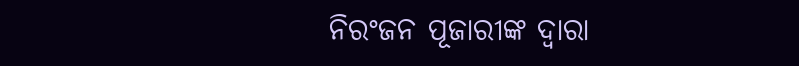ନିରଂଜନ ପୂଜାରୀଙ୍କ ଦ୍ୱାରା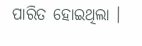ପାରିତ ହୋଇଥିଲା ।